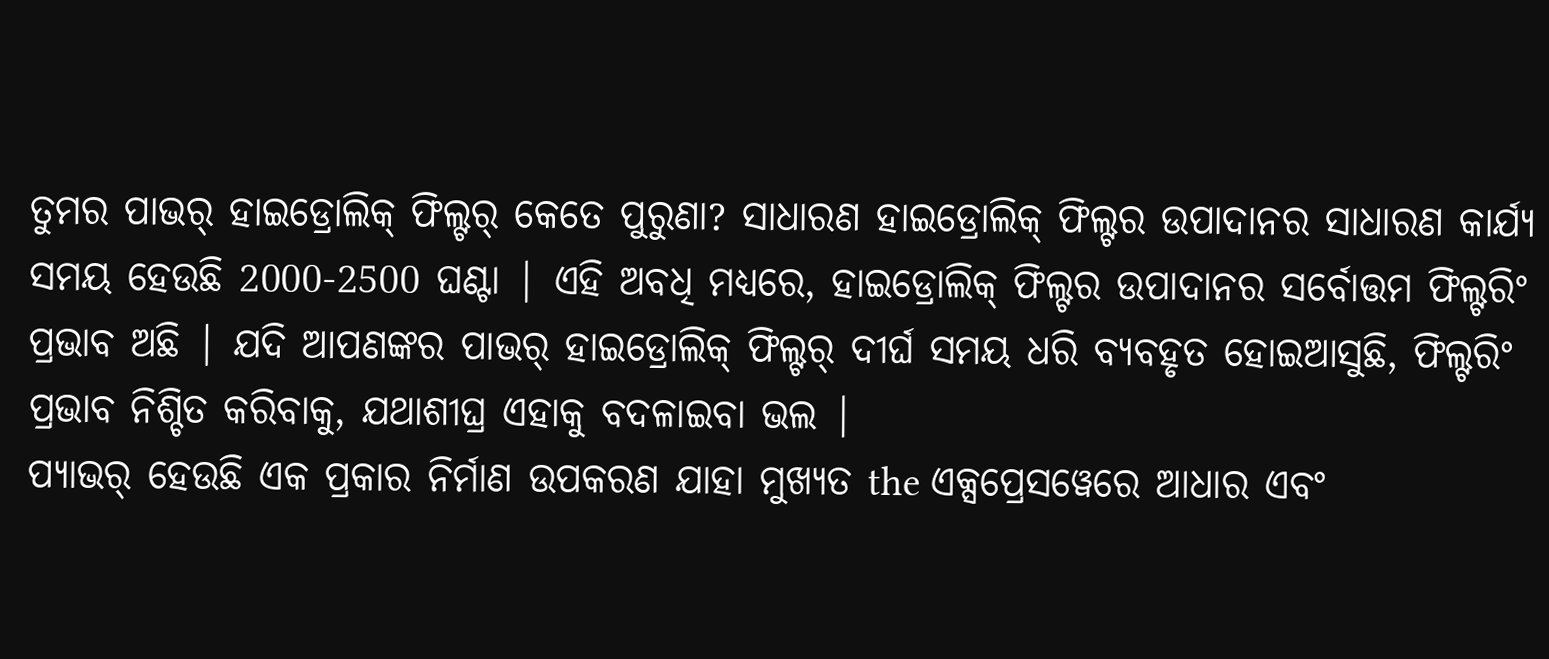ତୁମର ପାଭର୍ ହାଇଡ୍ରୋଲିକ୍ ଫିଲ୍ଟର୍ କେତେ ପୁରୁଣା? ସାଧାରଣ ହାଇଡ୍ରୋଲିକ୍ ଫିଲ୍ଟର ଉପାଦାନର ସାଧାରଣ କାର୍ଯ୍ୟ ସମୟ ହେଉଛି 2000-2500 ଘଣ୍ଟା | ଏହି ଅବଧି ମଧ୍ୟରେ, ହାଇଡ୍ରୋଲିକ୍ ଫିଲ୍ଟର ଉପାଦାନର ସର୍ବୋତ୍ତମ ଫିଲ୍ଟରିଂ ପ୍ରଭାବ ଅଛି | ଯଦି ଆପଣଙ୍କର ପାଭର୍ ହାଇଡ୍ରୋଲିକ୍ ଫିଲ୍ଟର୍ ଦୀର୍ଘ ସମୟ ଧରି ବ୍ୟବହୃତ ହୋଇଆସୁଛି, ଫିଲ୍ଟରିଂ ପ୍ରଭାବ ନିଶ୍ଚିତ କରିବାକୁ, ଯଥାଶୀଘ୍ର ଏହାକୁ ବଦଳାଇବା ଭଲ |
ପ୍ୟାଭର୍ ହେଉଛି ଏକ ପ୍ରକାର ନିର୍ମାଣ ଉପକରଣ ଯାହା ମୁଖ୍ୟତ the ଏକ୍ସପ୍ରେସୱେରେ ଆଧାର ଏବଂ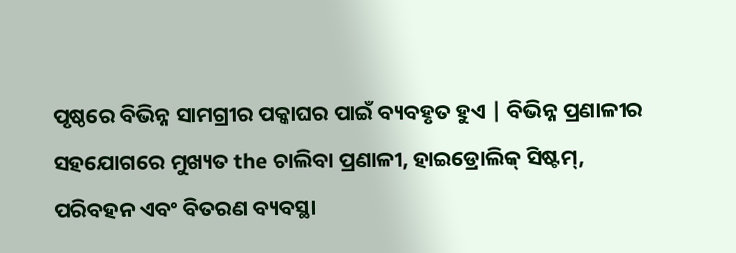ପୃଷ୍ଠରେ ବିଭିନ୍ନ ସାମଗ୍ରୀର ପକ୍କାଘର ପାଇଁ ବ୍ୟବହୃତ ହୁଏ | ବିଭିନ୍ନ ପ୍ରଣାଳୀର ସହଯୋଗରେ ମୁଖ୍ୟତ the ଚାଲିବା ପ୍ରଣାଳୀ, ହାଇଡ୍ରୋଲିକ୍ ସିଷ୍ଟମ୍, ପରିବହନ ଏବଂ ବିତରଣ ବ୍ୟବସ୍ଥା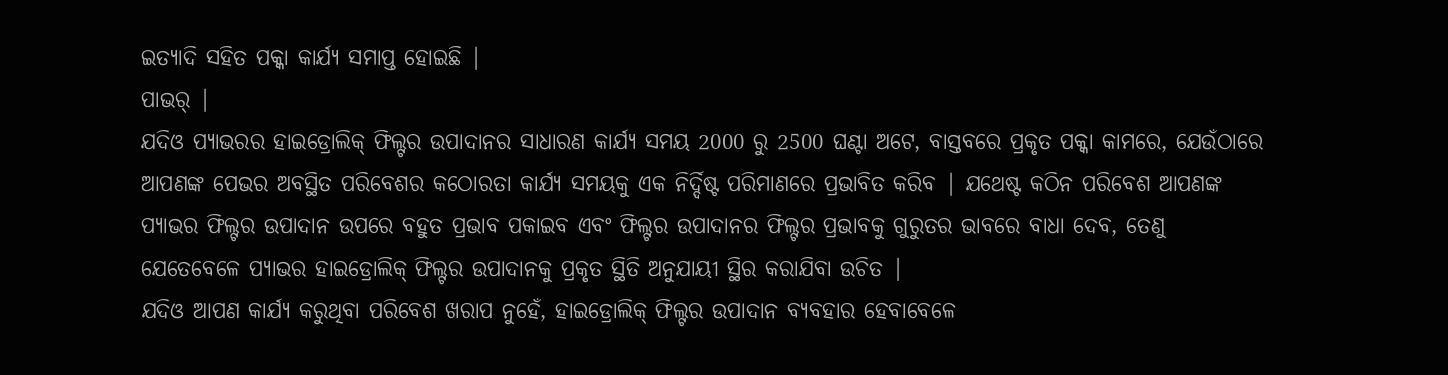ଇତ୍ୟାଦି ସହିତ ପକ୍କା କାର୍ଯ୍ୟ ସମାପ୍ତ ହୋଇଛି |
ପାଭର୍ |
ଯଦିଓ ପ୍ୟାଭରର ହାଇଡ୍ରୋଲିକ୍ ଫିଲ୍ଟର ଉପାଦାନର ସାଧାରଣ କାର୍ଯ୍ୟ ସମୟ 2000 ରୁ 2500 ଘଣ୍ଟା ଅଟେ, ବାସ୍ତବରେ ପ୍ରକୃତ ପକ୍କା କାମରେ, ଯେଉଁଠାରେ ଆପଣଙ୍କ ପେଭର ଅବସ୍ଥିତ ପରିବେଶର କଠୋରତା କାର୍ଯ୍ୟ ସମୟକୁ ଏକ ନିର୍ଦ୍ଦିଷ୍ଟ ପରିମାଣରେ ପ୍ରଭାବିତ କରିବ | ଯଥେଷ୍ଟ କଠିନ ପରିବେଶ ଆପଣଙ୍କ ପ୍ୟାଭର ଫିଲ୍ଟର ଉପାଦାନ ଉପରେ ବହୁତ ପ୍ରଭାବ ପକାଇବ ଏବଂ ଫିଲ୍ଟର ଉପାଦାନର ଫିଲ୍ଟର ପ୍ରଭାବକୁ ଗୁରୁତର ଭାବରେ ବାଧା ଦେବ, ତେଣୁ ଯେତେବେଳେ ପ୍ୟାଭର ହାଇଡ୍ରୋଲିକ୍ ଫିଲ୍ଟର ଉପାଦାନକୁ ପ୍ରକୃତ ସ୍ଥିତି ଅନୁଯାୟୀ ସ୍ଥିର କରାଯିବା ଉଚିତ |
ଯଦିଓ ଆପଣ କାର୍ଯ୍ୟ କରୁଥିବା ପରିବେଶ ଖରାପ ନୁହେଁ, ହାଇଡ୍ରୋଲିକ୍ ଫିଲ୍ଟର ଉପାଦାନ ବ୍ୟବହାର ହେବାବେଳେ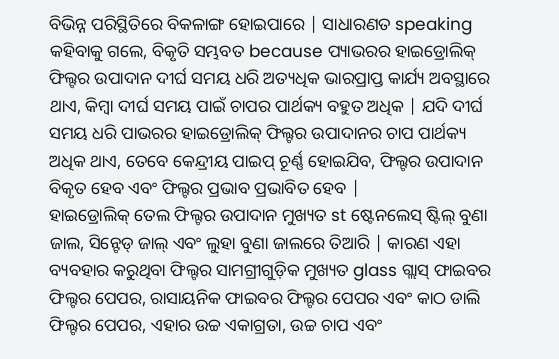ବିଭିନ୍ନ ପରିସ୍ଥିତିରେ ବିକଳାଙ୍ଗ ହୋଇପାରେ | ସାଧାରଣତ speaking କହିବାକୁ ଗଲେ, ବିକୃତି ସମ୍ଭବତ because ପ୍ୟାଭରର ହାଇଡ୍ରୋଲିକ୍ ଫିଲ୍ଟର ଉପାଦାନ ଦୀର୍ଘ ସମୟ ଧରି ଅତ୍ୟଧିକ ଭାରପ୍ରାପ୍ତ କାର୍ଯ୍ୟ ଅବସ୍ଥାରେ ଥାଏ, କିମ୍ବା ଦୀର୍ଘ ସମୟ ପାଇଁ ଚାପର ପାର୍ଥକ୍ୟ ବହୁତ ଅଧିକ | ଯଦି ଦୀର୍ଘ ସମୟ ଧରି ପାଭରର ହାଇଡ୍ରୋଲିକ୍ ଫିଲ୍ଟର ଉପାଦାନର ଚାପ ପାର୍ଥକ୍ୟ ଅଧିକ ଥାଏ, ତେବେ କେନ୍ଦ୍ରୀୟ ପାଇପ୍ ଚୂର୍ଣ୍ଣ ହୋଇଯିବ, ଫିଲ୍ଟର ଉପାଦାନ ବିକୃତ ହେବ ଏବଂ ଫିଲ୍ଟର ପ୍ରଭାବ ପ୍ରଭାବିତ ହେବ |
ହାଇଡ୍ରୋଲିକ୍ ତେଲ ଫିଲ୍ଟର ଉପାଦାନ ମୁଖ୍ୟତ st ଷ୍ଟେନଲେସ୍ ଷ୍ଟିଲ୍ ବୁଣା ଜାଲ, ସିନ୍ଟେଡ୍ ଜାଲ୍ ଏବଂ ଲୁହା ବୁଣା ଜାଲରେ ତିଆରି | କାରଣ ଏହା ବ୍ୟବହାର କରୁଥିବା ଫିଲ୍ଟର ସାମଗ୍ରୀଗୁଡ଼ିକ ମୁଖ୍ୟତ glass ଗ୍ଲାସ୍ ଫାଇବର ଫିଲ୍ଟର ପେପର, ରାସାୟନିକ ଫାଇବର ଫିଲ୍ଟର ପେପର ଏବଂ କାଠ ଡାଲି ଫିଲ୍ଟର ପେପର, ଏହାର ଉଚ୍ଚ ଏକାଗ୍ରତା, ଉଚ୍ଚ ଚାପ ଏବଂ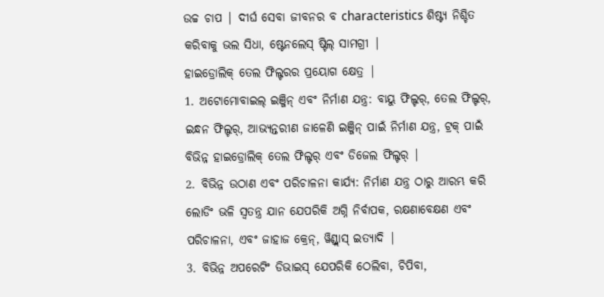ଉଚ୍ଚ ଚାପ | ଦୀର୍ଘ ସେବା ଜୀବନର ବ characteristics ଶିଷ୍ଟ୍ୟ ନିଶ୍ଚିତ କରିବାକୁ ଭଲ ସିଧା, ଷ୍ଟେନଲେସ୍ ଷ୍ଟିଲ୍ ସାମଗ୍ରୀ |
ହାଇଡ୍ରୋଲିକ୍ ତେଲ ଫିଲ୍ଟରର ପ୍ରୟୋଗ କ୍ଷେତ୍ର |
1. ଅଟୋମୋବାଇଲ୍ ଇଞ୍ଜିନ୍ ଏବଂ ନିର୍ମାଣ ଯନ୍ତ୍ର: ବାୟୁ ଫିଲ୍ଟର୍, ତେଲ ଫିଲ୍ଟର୍, ଇନ୍ଧନ ଫିଲ୍ଟର୍, ଆଭ୍ୟନ୍ତରୀଣ ଜାଳେଣି ଇଞ୍ଜିନ୍ ପାଇଁ ନିର୍ମାଣ ଯନ୍ତ୍ର, ଟ୍ରକ୍ ପାଇଁ ବିଭିନ୍ନ ହାଇଡ୍ରୋଲିକ୍ ତେଲ ଫିଲ୍ଟର୍ ଏବଂ ଡିଜେଲ ଫିଲ୍ଟର୍ |
2. ବିଭିନ୍ନ ଉଠାଣ ଏବଂ ପରିଚାଳନା କାର୍ଯ୍ୟ: ନିର୍ମାଣ ଯନ୍ତ୍ର ଠାରୁ ଆରମ୍ଭ କରି ଲୋଡିଂ ଭଳି ସ୍ୱତନ୍ତ୍ର ଯାନ ଯେପରିକି ଅଗ୍ନି ନିର୍ବାପକ, ରକ୍ଷଣାବେକ୍ଷଣ ଏବଂ ପରିଚାଳନା, ଏବଂ ଜାହାଜ କ୍ରେନ୍, ୱିଣ୍ଡ୍ଲାସ୍ ଇତ୍ୟାଦି |
3. ବିଭିନ୍ନ ଅପରେଟିଂ ଡିଭାଇସ୍ ଯେପରିକି ଠେଲିବା, ଚିପିବା,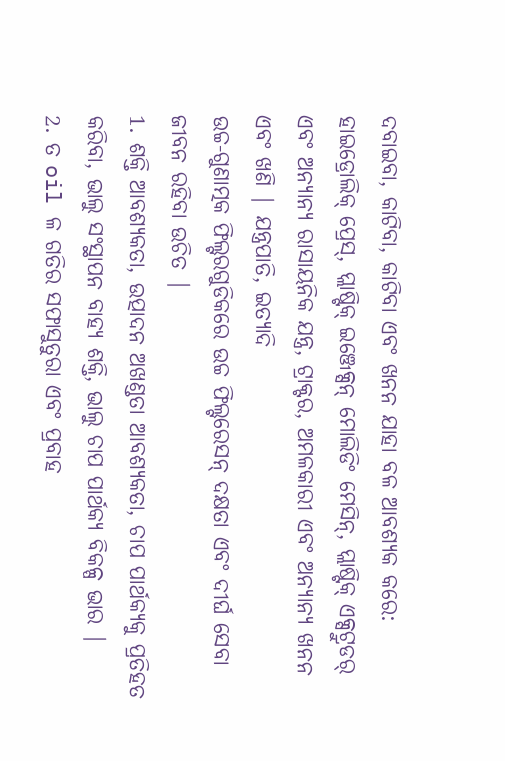ଦବାଇବା, କାଟିବା, କାଟିବା ଏବଂ ଖନନ ଯାହା ବଳ ଆବଶ୍ୟକ କରେ: ହାଇଡ୍ରୋଲିକ୍ ପ୍ରେସ୍, ପ୍ଲାଷ୍ଟିକ୍ ଇଞ୍ଜେକ୍ସନ୍ ମୋଲିଡିଂ ମେସିନ୍, ପ୍ଲାଷ୍ଟିକ୍ ଏକ୍ସଟ୍ରୁଡର୍ ଏବଂ ଅନ୍ୟାନ୍ୟ ରାସାୟନିକ ଯନ୍ତ୍ର, ଟ୍ରାକ୍ଟର, ଅମଳକାରୀ ଏବଂ ଅନ୍ୟାନ୍ୟ ଖନନ ଏବଂ ଖଣି | ଯନ୍ତ୍ରପାତି, ଇତ୍ୟାଦି
ଉଚ୍ଚ-ଗୁଣାତ୍ମକ ଫିଲ୍ଟରଗୁଡିକରେ ଉଚ୍ଚ ଫିଲ୍ଟରେସନ୍ ଦକ୍ଷତା ଏବଂ ଦୀର୍ଘ ସେବା ଜୀବନ ରହିବା ଉଚିତ |
1. ଶକ୍ତି ଆବଶ୍ୟକତା, ଉତ୍ପାଦନ ଅଖଣ୍ଡତା ଆବଶ୍ୟକତା, ଚାପ ପାର୍ଥକ୍ୟକୁ ପ୍ରତିହତ କରିବା, ଭାଲୁ ସଂସ୍ଥାପନ ବାହ୍ୟ ଶକ୍ତି, ଭାଲୁ ଚାପ ପାର୍ଥକ୍ୟ ବିକଳ୍ପ ଭାର |
2. ତ oil ଳ ଗତିର ସଫାସୁତୁରା ଏବଂ ପ୍ରବାହ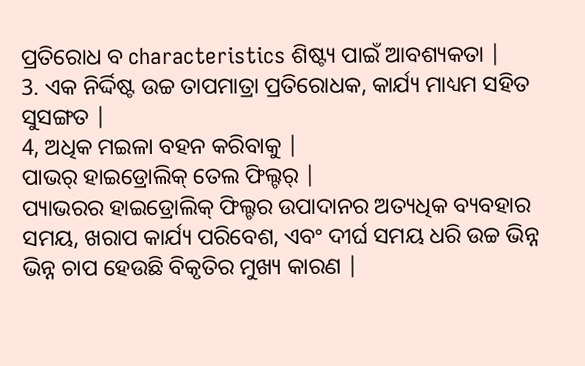ପ୍ରତିରୋଧ ବ characteristics ଶିଷ୍ଟ୍ୟ ପାଇଁ ଆବଶ୍ୟକତା |
3. ଏକ ନିର୍ଦ୍ଦିଷ୍ଟ ଉଚ୍ଚ ତାପମାତ୍ରା ପ୍ରତିରୋଧକ, କାର୍ଯ୍ୟ ମାଧ୍ୟମ ସହିତ ସୁସଙ୍ଗତ |
4, ଅଧିକ ମଇଳା ବହନ କରିବାକୁ |
ପାଭର୍ ହାଇଡ୍ରୋଲିକ୍ ତେଲ ଫିଲ୍ଟର୍ |
ପ୍ୟାଭରର ହାଇଡ୍ରୋଲିକ୍ ଫିଲ୍ଟର ଉପାଦାନର ଅତ୍ୟଧିକ ବ୍ୟବହାର ସମୟ, ଖରାପ କାର୍ଯ୍ୟ ପରିବେଶ, ଏବଂ ଦୀର୍ଘ ସମୟ ଧରି ଉଚ୍ଚ ଭିନ୍ନ ଭିନ୍ନ ଚାପ ହେଉଛି ବିକୃତିର ମୁଖ୍ୟ କାରଣ |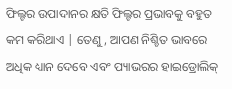ଫିଲ୍ଟର ଉପାଦାନର କ୍ଷତି ଫିଲ୍ଟର ପ୍ରଭାବକୁ ବହୁତ କମ କରିଥାଏ | ତେଣୁ, ଆପଣ ନିଶ୍ଚିତ ଭାବରେ ଅଧିକ ଧ୍ୟାନ ଦେବେ ଏବଂ ପ୍ୟାଭରର ହାଇଡ୍ରୋଲିକ୍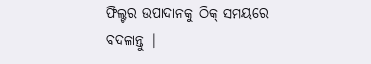ଫିଲ୍ଟର ଉପାଦାନକୁ ଠିକ୍ ସମୟରେ ବଦଳାନ୍ତୁ |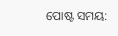ପୋଷ୍ଟ ସମୟ: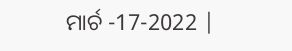ମାର୍ଚ -17-2022 |